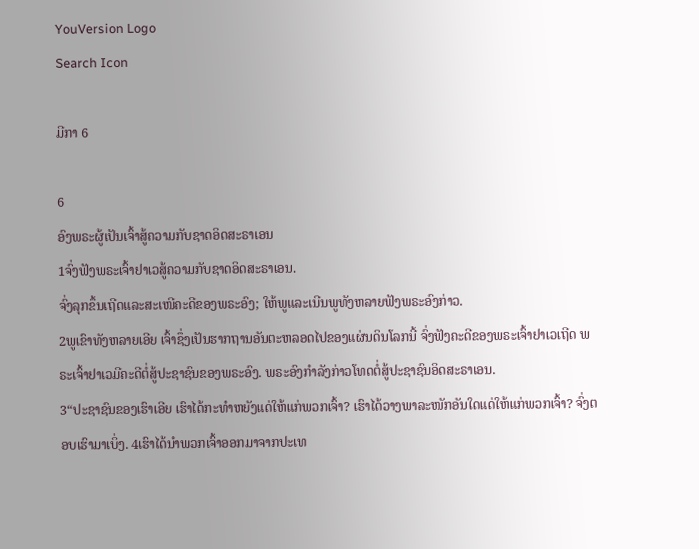YouVersion Logo
Search Icon

ມີກາ 6

6
ອົງພຣະຜູ້ເປັນເຈົ້າສູ້ຄວາມກັບຊາດອິດສະຣາເອນ
1ຈົ່ງຟັງພຣະເຈົ້າຢາເວສູ້ຄວາມກັບຊາດອິດສະຣາເອນ.
ຈົ່ງລຸກຂຶ້ນເຖີດແລະສະເໜີຄະດີຂອງພຣະອົງ; ໃຫ້ພູແລະເນີນພູທັງຫລາຍຟັງພຣະອົງກ່າວ.
2ພູເຂົາທັງຫລາຍເອີຍ ເຈົ້າຊຶ່ງເປັນຮາກຖານອັນຕະຫລອດໄປຂອງແຜ່ນດິນໂລກນີ້ ຈົ່ງຟັງຄະດີຂອງພຣະເຈົ້າຢາເວເຖີດ ພຣະເຈົ້າຢາເວມີຄະດີຕໍ່ສູ້ປະຊາຊົນຂອງພຣະອົງ. ພຣະອົງກຳລັງກ່າວໂທດຕໍ່ສູ້ປະຊາຊົນອິດສະຣາເອນ.
3“ປະຊາຊົນຂອງເຮົາເອີຍ ເຮົາໄດ້ກະທຳຫຍັງແດ່ໃຫ້ແກ່ພວກເຈົ້າ? ເຮົາໄດ້ວາງພາລະໜັກອັນໃດແດ່ໃຫ້ແກ່ພວກເຈົ້າ? ຈົ່ງຕອບເຮົາມາເບິ່ງ. 4ເຮົາໄດ້ນຳພວກເຈົ້າອອກມາຈາກປະເທ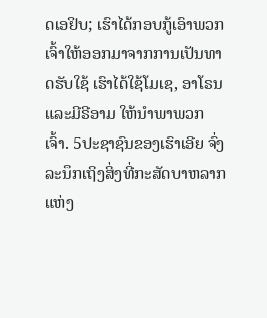ດເອຢິບ; ເຮົາໄດ້ກອບກູ້ເອົາພວກເຈົ້າໃຫ້ອອກມາຈາກການເປັນທາດຮັບໃຊ້ ເຮົາໄດ້ໃຊ້ໂມເຊ, ອາໂຣນ ແລະມີຣີອາມ ໃຫ້ນຳພາພວກເຈົ້າ. 5ປະຊາຊົນຂອງເຮົາເອີຍ ຈົ່ງລະນຶກເຖິງສິ່ງທີ່ກະສັດບາຫລາກ ແຫ່ງ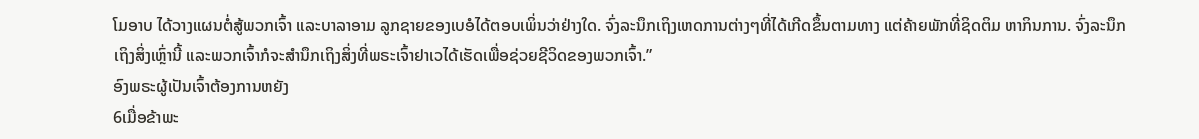ໂມອາບ ໄດ້ວາງແຜນຕໍ່ສູ້ພວກເຈົ້າ ແລະບາລາອາມ ລູກຊາຍຂອງເບອໍໄດ້ຕອບເພິ່ນວ່າຢ່າງໃດ. ຈົ່ງລະນຶກເຖິງເຫດການຕ່າງໆທີ່ໄດ້ເກີດຂຶ້ນຕາມທາງ ແຕ່ຄ້າຍພັກທີ່ຊິດຕິມ ຫາກິນການ. ຈົ່ງລະນຶກເຖິງສິ່ງເຫຼົ່ານີ້ ແລະພວກເຈົ້າກໍຈະສຳນຶກເຖິງສິ່ງທີ່ພຣະເຈົ້າຢາເວໄດ້ເຮັດເພື່ອຊ່ວຍຊີວິດຂອງພວກເຈົ້າ.”
ອົງພຣະຜູ້ເປັນເຈົ້າຕ້ອງການຫຍັງ
6ເມື່ອຂ້າພະ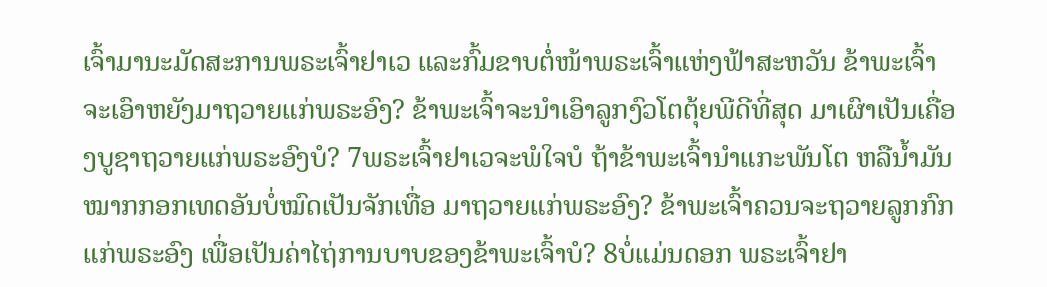ເຈົ້າມານະມັດສະການພຣະເຈົ້າຢາເວ ແລະກົ້ມຂາບຕໍ່ໜ້າພຣະເຈົ້າແຫ່ງຟ້າສະຫວັນ ຂ້າພະເຈົ້າຈະເອົາຫຍັງມາຖວາຍແກ່ພຣະອົງ? ຂ້າພະເຈົ້າຈະນຳເອົາລູກງົວໂຕຕຸ້ຍພີດີທີ່ສຸດ ມາເຜົາເປັນເຄື່ອງບູຊາຖວາຍແກ່ພຣະອົງບໍ? 7ພຣະເຈົ້າຢາເວຈະພໍໃຈບໍ ຖ້າຂ້າພະເຈົ້ານຳແກະພັນໂຕ ຫລືນໍ້າມັນໝາກກອກເທດອັນບໍ່ໝົດເປັນຈັກເທື່ອ ມາຖວາຍແກ່ພຣະອົງ? ຂ້າພະເຈົ້າຄວນຈະຖວາຍລູກກົກແກ່ພຣະອົງ ເພື່ອເປັນຄ່າໄຖ່ການບາບຂອງຂ້າພະເຈົ້າບໍ? 8ບໍ່ແມ່ນດອກ ພຣະເຈົ້າຢາ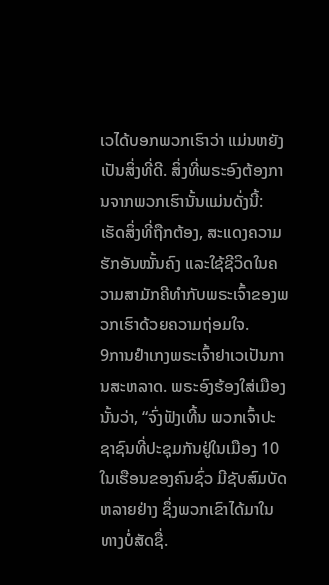ເວໄດ້ບອກພວກເຮົາວ່າ ແມ່ນຫຍັງເປັນສິ່ງທີ່ດີ. ສິ່ງທີ່ພຣະອົງຕ້ອງການຈາກພວກເຮົານັ້ນແມ່ນດັ່ງນີ້: ເຮັດສິ່ງທີ່ຖືກຕ້ອງ, ສະແດງຄວາມຮັກອັນໝັ້ນຄົງ ແລະໃຊ້ຊີວິດໃນຄວາມສາມັກຄີທຳກັບພຣະເຈົ້າຂອງພວກເຮົາດ້ວຍຄວາມຖ່ອມໃຈ.
9ການຢຳເກງພຣະເຈົ້າຢາເວເປັນການສະຫລາດ. ພຣະອົງຮ້ອງໃສ່ເມືອງນັ້ນວ່າ, “ຈົ່ງຟັງເທີ້ນ ພວກເຈົ້າປະຊາຊົນທີ່ປະຊຸມກັນຢູ່ໃນເມືອງ 10ໃນເຮືອນຂອງຄົນຊົ່ວ ມີຊັບສົມບັດຫລາຍຢ່າງ ຊຶ່ງພວກເຂົາໄດ້ມາໃນທາງບໍ່ສັດຊື່.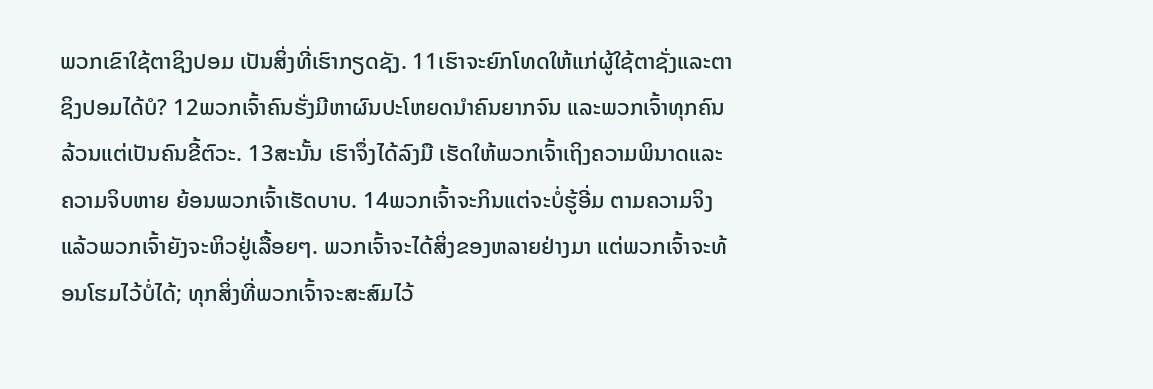ພວກເຂົາໃຊ້ຕາຊິງປອມ ເປັນສິ່ງທີ່ເຮົາກຽດຊັງ. 11ເຮົາຈະຍົກໂທດໃຫ້ແກ່ຜູ້ໃຊ້ຕາຊັ່ງແລະຕາຊິງປອມໄດ້ບໍ? 12ພວກເຈົ້າຄົນຮັ່ງມີຫາຜົນປະໂຫຍດນຳຄົນຍາກຈົນ ແລະພວກເຈົ້າທຸກຄົນລ້ວນແຕ່ເປັນຄົນຂີ້ຕົວະ. 13ສະນັ້ນ ເຮົາຈຶ່ງໄດ້ລົງມື ເຮັດໃຫ້ພວກເຈົ້າເຖິງຄວາມພິນາດແລະຄວາມຈິບຫາຍ ຍ້ອນພວກເຈົ້າເຮັດບາບ. 14ພວກເຈົ້າຈະກິນແຕ່ຈະບໍ່ຮູ້ອີ່ມ ຕາມຄວາມຈິງແລ້ວພວກເຈົ້າຍັງຈະຫິວຢູ່ເລື້ອຍໆ. ພວກເຈົ້າຈະໄດ້ສິ່ງຂອງຫລາຍຢ່າງມາ ແຕ່ພວກເຈົ້າຈະທ້ອນໂຮມໄວ້ບໍ່ໄດ້; ທຸກສິ່ງທີ່ພວກເຈົ້າຈະສະສົມໄວ້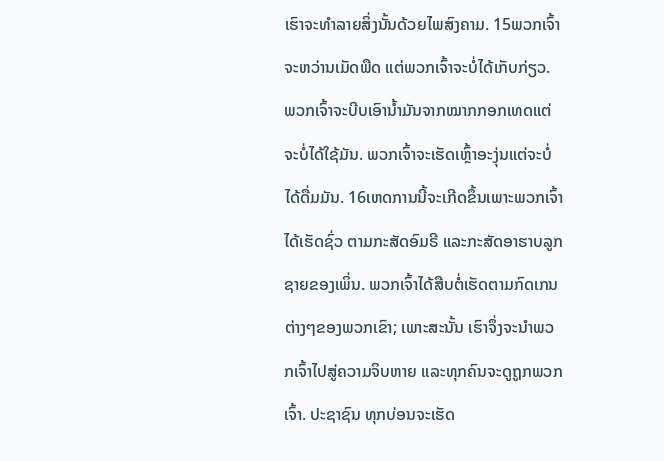ເຮົາຈະທຳລາຍສິ່ງນັ້ນດ້ວຍໄພສົງຄາມ. 15ພວກເຈົ້າຈະຫວ່ານເມັດພືດ ແຕ່ພວກເຈົ້າຈະບໍ່ໄດ້ເກັບກ່ຽວ. ພວກເຈົ້າຈະບີບເອົານໍ້າມັນຈາກໝາກກອກເທດແຕ່ຈະບໍ່ໄດ້ໃຊ້ມັນ. ພວກເຈົ້າຈະເຮັດເຫຼົ້າອະງຸ່ນແຕ່ຈະບໍ່ໄດ້ດື່ມມັນ. 16ເຫດການນີ້ຈະເກີດຂຶ້ນເພາະພວກເຈົ້າໄດ້ເຮັດຊົ່ວ ຕາມກະສັດອົມຣີ ແລະກະສັດອາຮາບລູກຊາຍຂອງເພິ່ນ. ພວກເຈົ້າໄດ້ສືບຕໍ່ເຮັດຕາມກົດເກນຕ່າງໆຂອງພວກເຂົາ; ເພາະສະນັ້ນ ເຮົາຈຶ່ງຈະນຳພວກເຈົ້າໄປສູ່ຄວາມຈິບຫາຍ ແລະທຸກຄົນຈະດູຖູກພວກເຈົ້າ. ປະຊາຊົນ ທຸກບ່ອນຈະເຮັດ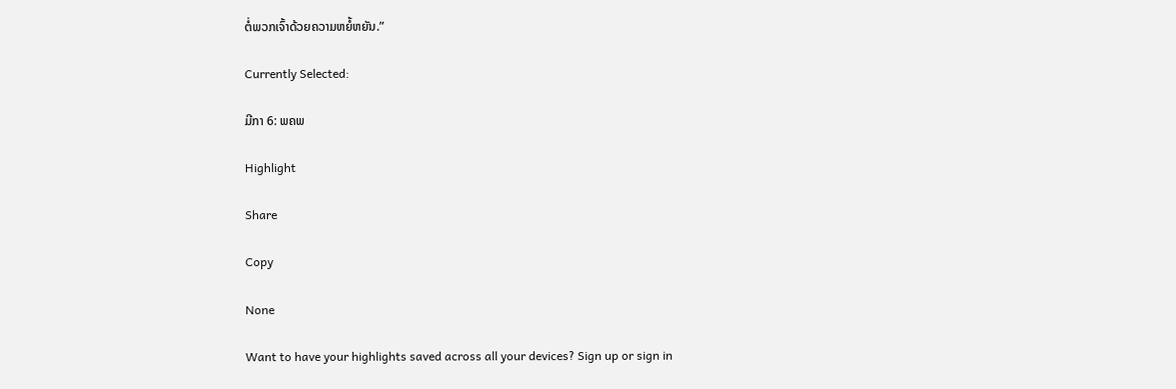ຕໍ່ພວກເຈົ້າດ້ວຍຄວາມຫຍໍ້ຫຍັນ.”

Currently Selected:

ມີກາ 6: ພຄພ

Highlight

Share

Copy

None

Want to have your highlights saved across all your devices? Sign up or sign in